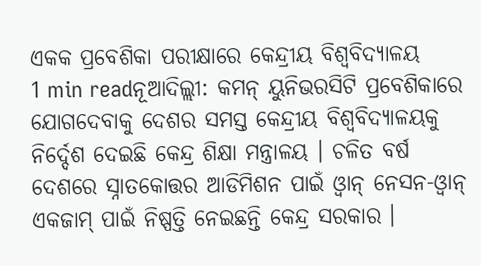ଏକକ ପ୍ରବେଶିକା ପରୀକ୍ଷାରେ କେନ୍ଦ୍ରୀୟ ବିଶ୍ବବିଦ୍ୟାଳୟ
1 min readନୂଆଦିଲ୍ଲୀ: କମନ୍ ୟୁନିଭରସିଟି ପ୍ରବେଶିକାରେ ଯୋଗଦେବାକୁ ଦେଶର ସମସ୍ତ କେନ୍ଦ୍ରୀୟ ବିଶ୍ୱବିଦ୍ୟାଳୟକୁ ନିର୍ଦ୍ଦେଶ ଦେଇଛି କେନ୍ଦ୍ର ଶିକ୍ଷା ମନ୍ତ୍ରାଳୟ । ଚଳିତ ବର୍ଷ ଦେଶରେ ସ୍ନାତକୋତ୍ତର ଆଡିମିଶନ ପାଇଁ ଓ୍ୱାନ୍ ନେସନ-ଓ୍ୱାନ୍ ଏକଜାମ୍ ପାଇଁ ନିଷ୍ପତ୍ତି ନେଇଛନ୍ତି କେନ୍ଦ୍ର ସରକାର ।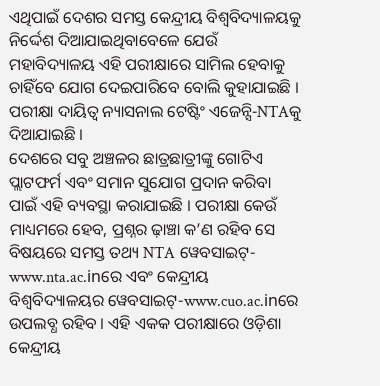ଏଥିପାଇଁ ଦେଶର ସମସ୍ତ କେନ୍ଦ୍ରୀୟ ବିଶ୍ୱବିଦ୍ୟାଳୟକୁ ନିର୍ଦ୍ଦେଶ ଦିଆଯାଇଥିବାବେଳେ ଯେଉଁ ମହାବିଦ୍ୟାଳୟ ଏହି ପରୀକ୍ଷାରେ ସାମିଲ ହେବାକୁ ଚାହିଁବେ ଯୋଗ ଦେଇପାରିବେ ବୋଲି କୁହାଯାଇଛି । ପରୀକ୍ଷା ଦାୟିତ୍ୱ ନ୍ୟାସନାଲ ଟେଷ୍ଟିଂ ଏଜେନ୍ସି-NTAକୁ ଦିଆଯାଇଛି ।
ଦେଶରେ ସବୁ ଅଞ୍ଚଳର ଛାତ୍ରଛାତ୍ରୀଙ୍କୁ ଗୋଟିଏ ପ୍ଲାଟଫର୍ମ ଏବଂ ସମାନ ସୁଯୋଗ ପ୍ରଦାନ କରିବା ପାଇଁ ଏହି ବ୍ୟବସ୍ଥା କରାଯାଇଛି । ପରୀକ୍ଷା କେଉଁ ମାଧ୍ୟମରେ ହେବ, ପ୍ରଶ୍ନର ଢ଼ାଞ୍ଚା କ’ଣ ରହିବ ସେ ବିଷୟରେ ସମସ୍ତ ତଥ୍ୟ NTA ୱେବସାଇଟ୍- www.nta.ac.inରେ ଏବଂ କେନ୍ଦ୍ରୀୟ ବିଶ୍ୱବିଦ୍ୟାଳୟର ୱେବସାଇଟ୍-www.cuo.ac.inରେ ଉପଲବ୍ଧ ରହିବ । ଏହି ଏକକ ପରୀକ୍ଷାରେ ଓଡ଼ିଶା କେନ୍ଦ୍ରୀୟ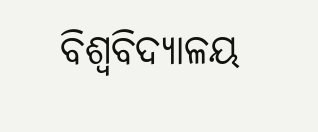ବିଶ୍ୱବିଦ୍ୟାଳୟ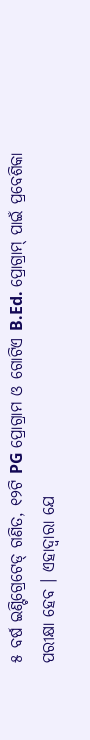୫ ବର୍ଷ ଇଣ୍ଟିଗ୍ରେଟେଡ୍ ଗଣିତ, ୧୨ଟି PG ପ୍ରୋଗ୍ରାମ ଓ ଗୋଟିଏ B.Ed. ପ୍ରୋଗ୍ରାମ୍ ପାଇଁ ପ୍ରବେଶିକା ପରୀକ୍ଷା ହେବ । ଏହାଦ୍ବାରା ଯେ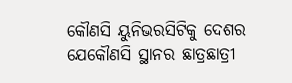କୌଣସି ୟୁନିଭରସିଟିକୁ ଦେଶର ଯେକୌଣସି ସ୍ଥାନର ଛାତ୍ରଛାତ୍ରୀ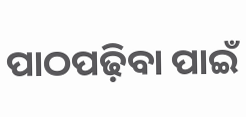ପାଠପଢ଼ିବା ପାଇଁ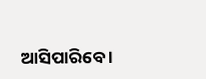ଆସିପାରିବେ ।